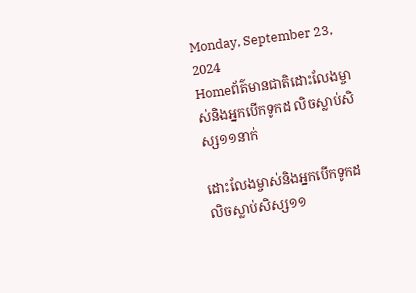Monday, September 23, 2024
Homeព័ត៌មានជាតិដោះលែងម្ចាស់និងអ្នកបើកទូកដ លិចស្លាប់សិស្ស១១នាក់

ដោះលែងម្ចាស់និងអ្នកបើកទូកដ លិចស្លាប់សិស្ស១១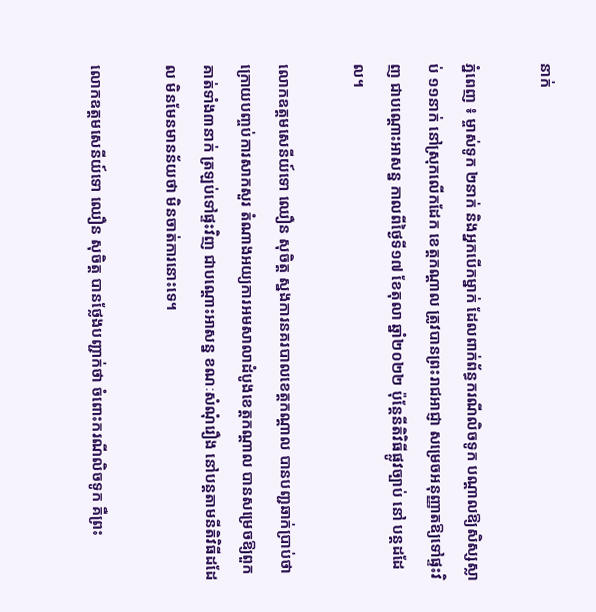នាក់

ភ្នំពេញ ៖ ម្ចាស់ទូក ២នាក់ និងអ្នកបើកម្នាក់ ដែលពាក់ព័ន្ធករណីលិចទូក បណ្តាលឱ្យសិស្សស្លាប់ ១១នាក់ នៅស្រុកលើកដែក ខេត្តកណ្តាល ត្រូវបានព្រះរាជអាជ្ញា សម្រេចអនុញ្ញាតឱ្យទៅផ្ទះវិញ ជាបណ្តោះអាសន្ន កាលពីថ្ងៃទី១៧ ខែតុលា ឆ្នាំ២០២២ ប៉ុន្តែនីតិវិធីផ្លូវច្បាប់ នៅ បន្តដដែល។

លោកឧត្តមសេនីយ៍ទោ ឈឿន សុចិត្ត ស្នងការនគរបាលខេត្តកណ្តាល បានបញ្ជឆាក់ប្រាប់ថា ក្រោយបញ្ចប់ការសាកសួរ តំណាងអយ្យការអមសាលាដំបូងខេត្តកណ្តាល បានសម្រេចឱ្យពួកគាត់ទាំង៣នាក់ ត្រឡប់ទៅផ្ទះវិញ ជាបណ្តោះអាសន្ន ខណៈសំណុំរឿង នៅបន្តតាមនីតិវិធីដដែល មិនមែនមានន័យថា មិនចាត់ការនោះទេ។

លោកឧត្តមសេនីយ៍ទោ ឈឿន សុចិត្ត បានថ្លែងបញ្ជាក់ថា ចំពោះករណីលិចទូក គឺព្រះ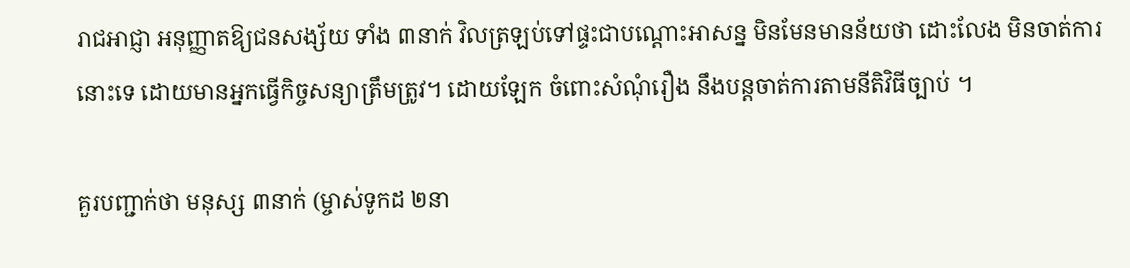រាជអាជ្ញា អនុញ្ញាតឱ្យជនសង្ស័យ ទាំង ៣នាក់ វិលត្រឡប់ទៅផ្ទះជាបណ្តោះអាសន្ន មិនមែនមានន័យថា ដោះលែង មិនចាត់ការនោះទេ ដោយមានអ្នកធ្វើកិច្ចសន្យាត្រឹមត្រូវ។ ដោយឡែក ចំពោះសំណុំរឿង នឹងបន្តចាត់ការតាមនីតិវិធីច្បាប់ ។

គួរបញ្ជាក់ថា មនុស្ស ៣នាក់ (ម្ចាស់ទូកដ ២នា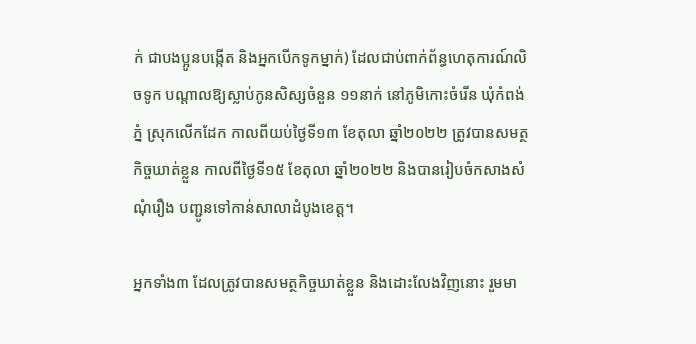ក់ ជាបងប្អូនបង្កើត និងអ្នកបើកទូកម្នាក់) ដែលជាប់ពាក់ព័ន្ធហេតុការណ៍លិចទូក បណ្តាលឱ្យស្លាប់កូនសិស្សចំនួន ១១នាក់ នៅភូមិកោះចំរើន ឃុំកំពង់ភ្នំ ស្រុកលើកដែក កាលពីយប់ថ្ងៃទី១៣ ខែតុលា ឆ្នាំ២០២២ ត្រូវបានសមត្ថកិច្ចឃាត់ខ្លួន កាលពីថ្ងៃទី១៥ ខែតុលា ឆ្នាំ២០២២ និងបានរៀបចំកសាងសំណុំរឿង បញ្ជូនទៅកាន់សាលាដំបូងខេត្ត។

អ្នកទាំង៣ ដែលត្រូវបានសមត្ថកិច្ចឃាត់ខ្លួន និងដោះលែងវិញនោះ រួមមា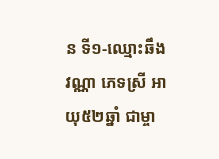ន ទី១-ឈ្មោះឆឹង វណ្ណា ភេទស្រី អាយុ៥២ឆ្នាំ ជាម្ចា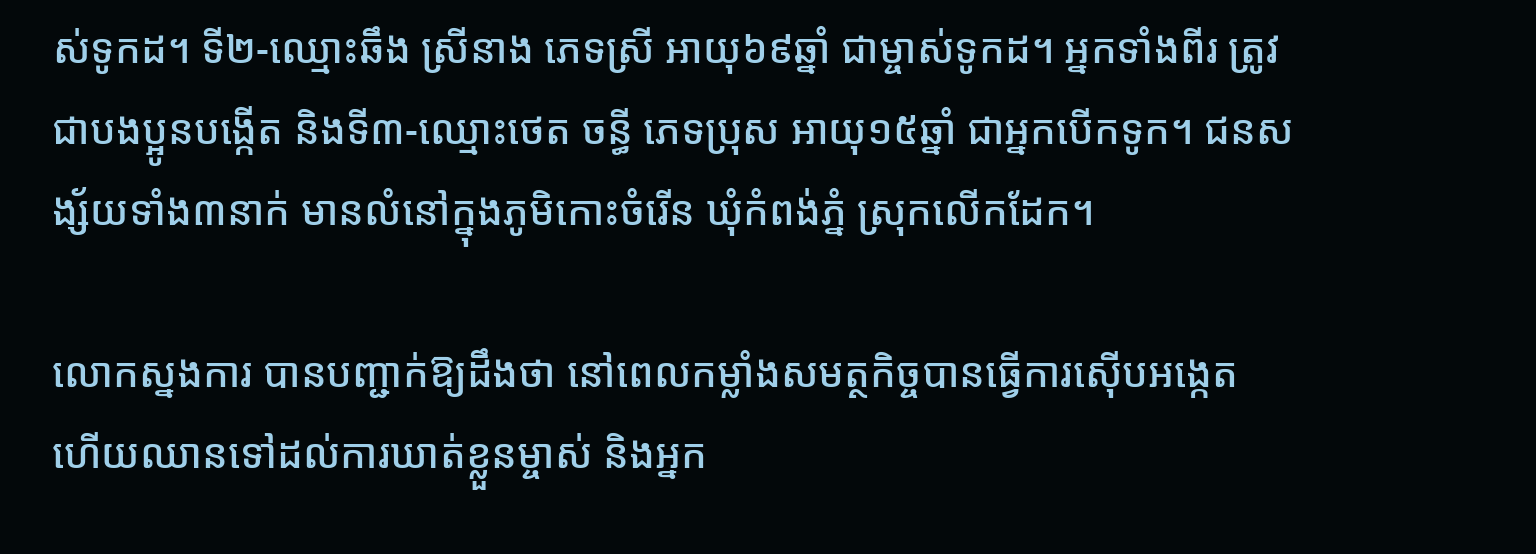ស់ទូកដ។ ទី២-ឈ្មោះឆឹង ស្រីនាង ភេទស្រី អាយុ៦៩ឆ្នាំ ជាម្ចាស់ទូកដ។ អ្នកទាំងពីរ ត្រូវជាបងប្អូនបង្កើត និងទី៣-ឈ្មោះថេត ចន្ធី ភេទប្រុស អាយុ១៥ឆ្នាំ ជាអ្នកបើកទូក។ ជនសង្ស័យទាំង៣នាក់ មានលំនៅក្នុងភូមិកោះចំរើន ឃុំកំពង់ភ្នំ ស្រុកលើកដែក។

លោកស្នងការ បានបញ្ជាក់ឱ្យដឹងថា នៅពេលកម្លាំងសមត្ថកិច្ចបានធ្វើការស៊ើបអង្កេត ហើយឈានទៅដល់ការឃាត់ខ្លួនម្ចាស់ និងអ្នក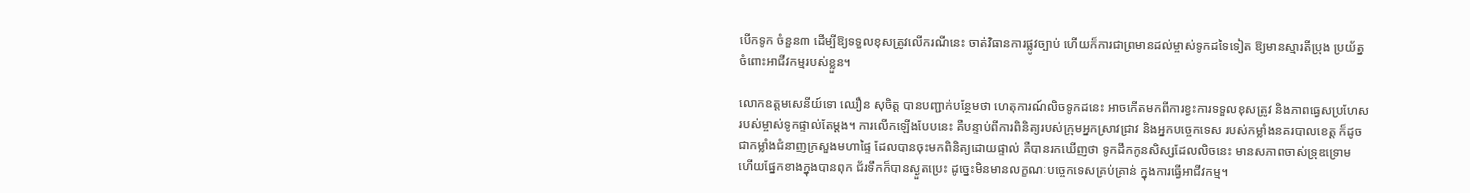បើកទូក ចំនួន៣ ដើម្បីឱ្យទទួលខុសត្រូវលើករណីនេះ ចាត់វិធានការផ្លូវច្បាប់ ហើយក៏ការជាព្រមានដល់ម្ចាស់ទូកដទៃទៀត ឱ្យមានស្មារតីប្រុង ប្រយ័ត្នចំពោះអាជីវកម្មរបស់ខ្លួន។

លោកឧត្តមសេនីយ៍ទោ ឈឿន សុចិត្ត បានបញ្ជាក់បន្ថែមថា ហេតុការណ៍លិចទូកដនេះ អាចកើតមកពីការខ្វះការទទួលខុសត្រូវ និងភាពធ្វេសប្រហែសរបស់ម្ចាស់ទូកផ្ទាល់តែម្តង។ ការលើកឡើងបែបនេះ គឺបន្ទាប់ពីការពិនិត្យរបស់ក្រុមអ្នកស្រាវជ្រាវ និងអ្នកបច្ចេកទេស របស់កម្លាំងនគរបាលខេត្ត ក៏ដូចជាកម្លាំងជំនាញក្រសួងមហាផ្ទៃ ដែលបានចុះមកពិនិត្យដោយផ្ទាល់ គឺបានរកឃើញថា ទូកដឹកកូនសិស្សដែលលិចនេះ មានសភាពចាស់ទ្រុឌទ្រោម ហើយផ្នែកខាងក្នុងបានពុក ជ័រទឹកក៏បានស្ងួតប្រេះ ដូច្នេះមិនមានលក្ខណៈបច្ចេកទេសគ្រប់គ្រាន់ ក្នុងការធ្វើអាជីវកម្ម។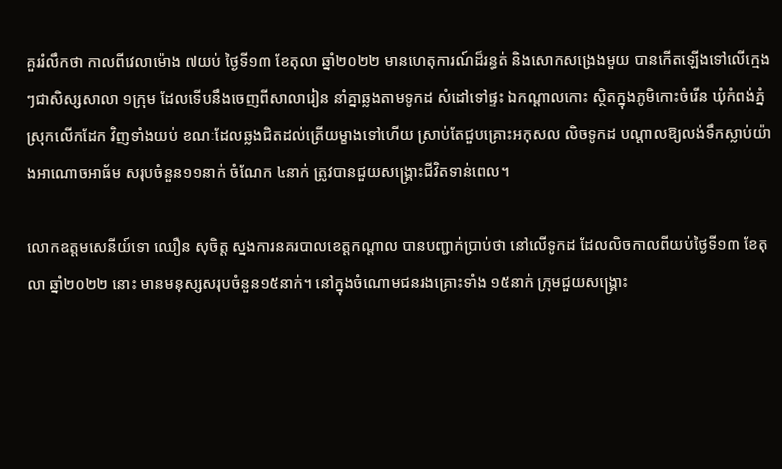គួររំលឹកថា កាលពីវេលាម៉ោង ៧យប់ ថ្ងៃទី១៣ ខែតុលា ឆ្នាំ២០២២ មានហេតុការណ៍ដ៏រន្ធត់ និងសោកសង្រេងមួយ បានកើតឡើងទៅលើក្មេងៗជាសិស្សសាលា ១ក្រុម ដែលទើបនឹងចេញពីសាលារៀន នាំគ្នាឆ្លងតាមទូកដ សំដៅទៅផ្ទះ ឯកណ្តាលកោះ ស្ថិតក្នុងភូមិកោះចំរើន ឃុំកំពង់ភ្នំ ស្រុកលើកដែក វិញទាំងយប់ ខណៈដែលឆ្លងជិតដល់ត្រើយម្ខាងទៅហើយ ស្រាប់តែជួបគ្រោះអកុសល លិចទូកដ បណ្តាលឱ្យលង់ទឹកស្លាប់យ៉ាងអាណោចអាធ័ម សរុបចំនួន១១នាក់ ចំណែក ៤នាក់ ត្រូវបានជួយសង្គ្រោះជីវិតទាន់ពេល។

លោកឧត្តមសេនីយ៍ទោ ឈឿន សុចិត្ត ស្នងការនគរបាលខេត្តកណ្តាល បានបញ្ជាក់ប្រាប់ថា នៅលើទូកដ ដែលលិចកាលពីយប់ថ្ងៃទី១៣ ខែតុលា ឆ្នាំ២០២២ នោះ មានមនុស្សសរុបចំនួន១៥នាក់។ នៅក្នុងចំណោមជនរងគ្រោះទាំង ១៥នាក់ ក្រុមជួយសង្គ្រោះ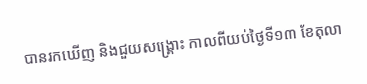បានរកឃើញ និងជួយសង្គ្រោះ កាលពីយប់ថ្ងៃទី១៣ ខែតុលា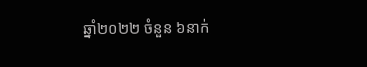ឆ្នាំ២០២២ ចំនួន ៦នាក់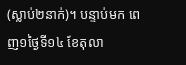(ស្លាប់២នាក់)។ បន្ទាប់មក ពេញ១ថ្ងៃទី១៤ ខែតុលា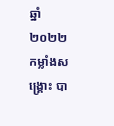ឆ្នាំ២០២២ កម្លាំងសង្គ្រោះ បា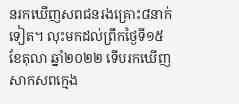នរកឃើញសពជនរងគ្រោះ៨នាក់ទៀត។ លុះមកដល់ព្រឹកថ្ងៃទី១៥ ខែតុលា ឆ្នាំ២០២២ ទើបរកឃើញសាកសពក្មេង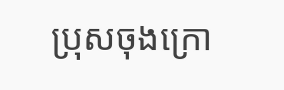ប្រុសចុងក្រោ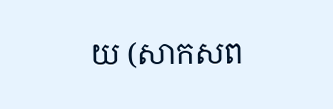យ (សាកសព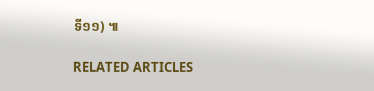ទី១១) ៕

RELATED ARTICLES